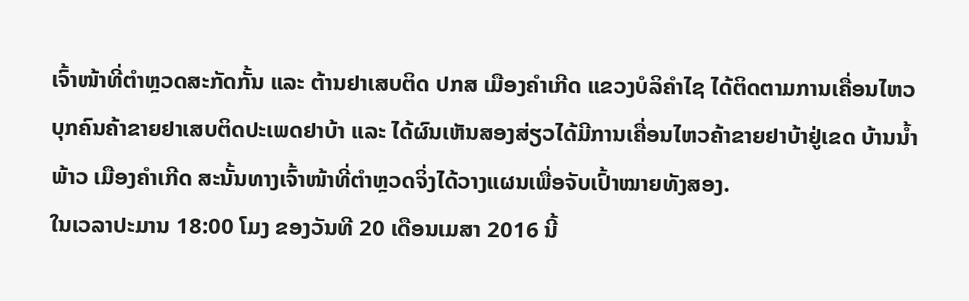ເຈົ້າໜ້າທີ່ຕຳຫຼວດສະກັດກັ້ນ ແລະ ຕ້ານຢາເສບຕິດ ປກສ ເມືອງຄຳເກີດ ແຂວງບໍລິຄຳໄຊ ໄດ້ຕິດຕາມການເຄື່ອນໄຫວບຸກຄົນຄ້າຂາຍຢາເສບຕິດປະເພດຢາບ້າ ແລະ ໄດ້ຜົນເຫັນສອງສ່ຽວໄດ້ມີການເຄື່ອນໄຫວຄ້າຂາຍຢາບ້າຢູ່ເຂດ ບ້ານນ້ຳພ້າວ ເມືອງຄຳເກີດ ສະນັ້ນທາງເຈົ້າໜ້າທີ່ຕຳຫຼວດຈິ່ງໄດ້ວາງແຜນເພື່ອຈັບເປົ້າໝາຍທັງສອງ.
ໃນເວລາປະມານ 18:00 ໂມງ ຂອງວັນທີ 20 ເດືອນເມສາ 2016 ນີ້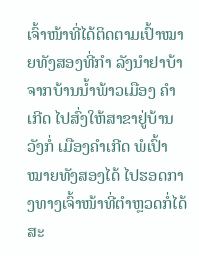ເຈົ້າໜ້າທີ່ໄດ້ຕິດຕາມເປົ້າໝາຍທັງສອງທີ່ກຳ ລັງນຳຢາບ້າຈາກບ້ານນ້ຳພ້າວເມືອງ ຄຳເກີດ ໄປສົ່ງໃຫ້ສາຂາຢູ່ບ້ານວັງກໍ່ ເມືອງຄຳເກີດ ພໍເປົ້າໝາຍທັງສອງໄດ້ ໄປຮອດກາງທາງເຈົ້າໜ້າທີ່ຕຳຫຼວດກໍ່ໄດ້ສະ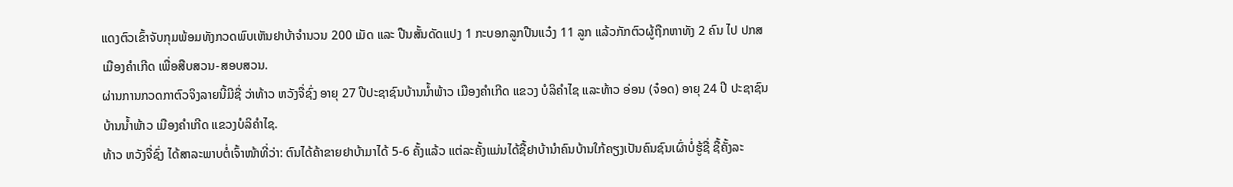ແດງຕົວເຂົ້າຈັບກຸມພ້ອມທັງກວດພົບເຫັນຢາບ້າຈຳນວນ 200 ເມັດ ແລະ ປືນສັ້ນດັດແປງ 1 ກະບອກລູກປືນແວ໋ງ 11 ລູກ ແລ້ວກັກຕົວຜູ້ຖືກຫາທັງ 2 ຄົນ ໄປ ປກສ ເມືອງຄຳເກີດ ເພື່ອສືບສວນ-ສອບສວນ.
ຜ່ານການກວດກາຕົວຈິງລາຍນີ້ມີຊື່ ວ່າທ້າວ ຫວັງຈື່ຊົ່ງ ອາຍຸ 27 ປີປະຊາຊົນບ້ານນ້ຳພ້າວ ເມືອງຄຳເກີດ ແຂວງ ບໍລິຄຳໄຊ ແລະທ້າວ ອ່ອນ (ຈ໋ອດ) ອາຍຸ 24 ປີ ປະຊາຊົນບ້ານນ້ຳພ້າວ ເມືອງຄຳເກີດ ແຂວງບໍລິຄຳໄຊ.
ທ້າວ ຫວັງຈື່ຊົ່ງ ໄດ້ສາລະພາບຕໍ່ເຈົ້າໜ້າທີ່ວ່າ: ຕົນໄດ້ຄ້າຂາຍຢາບ້າມາໄດ້ 5-6 ຄັ້ງແລ້ວ ແຕ່ລະຄັ້ງແມ່ນໄດ້ຊື້ຢາບ້ານຳຄົນບ້ານໃກ້ຄຽງເປັນຄົນຊົນເຜົ່າບໍ່ຮູ້ຊື່ ຊື້ຄັ້ງລະ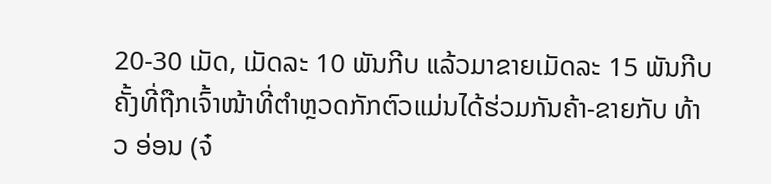20-30 ເມັດ, ເມັດລະ 10 ພັນກີບ ແລ້ວມາຂາຍເມັດລະ 15 ພັນກີບຄັ້ງທີ່ຖືກເຈົ້າໜ້າທີ່ຕຳຫຼວດກັກຕົວແມ່ນໄດ້ຮ່ວມກັນຄ້າ-ຂາຍກັບ ທ້າວ ອ່ອນ (ຈ໋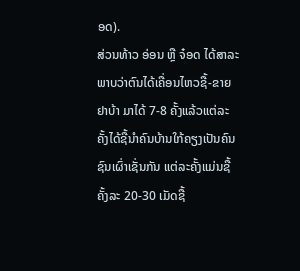ອດ).
ສ່ວນທ້າວ ອ່ອນ ຫຼື ຈ໋ອດ ໄດ້ສາລະພາບວ່າຕົນໄດ້ເຄື່ອນໄຫວຊື້-ຂາຍຢາບ້າ ມາໄດ້ 7-8 ຄັ້ງແລ້ວແຕ່ລະຄັ້ງໄດ້ຊື້ນຳຄົນບ້ານໃກ້ຄຽງເປັນຄົນຊົນເຜົ່າເຊັ່ນກັນ ແຕ່ລະຄັ້ງແມ່ນຊື້ຄັ້ງລະ 20-30 ເມັດຊື້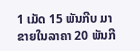1 ເມັດ 15 ພັນກີບ ມາຂາຍໃນລາຄາ 20 ພັນກີ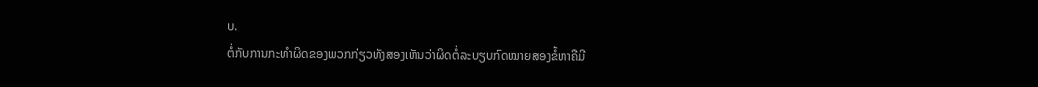ບ.
ຕໍ່ກັບການກະທຳຜິດຂອງພວກກ່ຽວທັງສອງເຫັນວ່າຜິດຕໍ່ລະບຽບກົດໝາຍສອງຂໍ້ຫາຄືມີ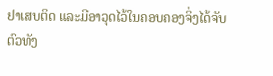ຢາເສບຕິດ ແລະມີອາວຸດໄວ້ໃນຄອບຄອງຈິ່ງໄດ້ຈັບຕົວທັງ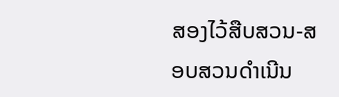ສອງໄວ້ສືບສວນ-ສອບສວນດຳເນີນ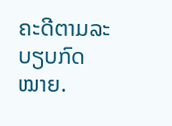ຄະດີຕາມລະບຽບກົດໝາຍ.